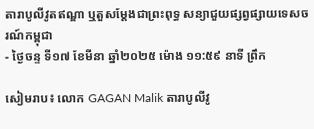តារាបូលីវូតឥណ្ឌា ឬតួសម្ដែងជាព្រះពុទ្ធ សន្យាជួយផ្សព្វផ្សាយទេសចរណ៍កម្ពុជា
- ថ្ងៃចន្ទ ទី១៧ ខែមីនា ឆ្នាំ២០២៥ ម៉ោង ១១:៥៩ នាទី ព្រឹក

សៀមរាប៖ លោក GAGAN Malik តារាបូលីវូ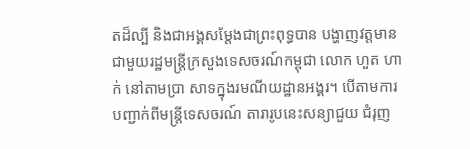តដ៏ល្បី និងជាអង្គសម្ដែងជាព្រះពុទ្ធបាន បង្ហាញវត្តមាន ជាមួយរដ្ឋមន្រ្តីក្រសួងទេសចរណ៍កម្ពុជា លោក ហួត ហាក់ នៅតាមប្រា សាទក្នុងរមណីយដ្ឋានអង្គរ។ បើតាមការបញ្ជាក់ពីមន្រ្តីទេសចរណ៍ តារារូបនេះសន្យាជួយ ជំរុញ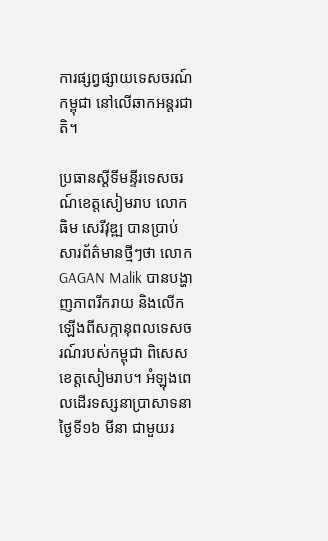ការផ្សព្វផ្សាយទេសចរណ៍កម្ពុជា នៅលើឆាកអន្តរជាតិ។

ប្រធានស្តីទីមន្ទីរទេសចរណ៍ខេត្តសៀមរាប លោក ធិម សេរីវុឌ្ឍ បានប្រាប់សារព័ត៌មានថ្មីៗថា លោក GAGAN Malik បានបង្ហាញភាពរីករាយ និងលើកឡើងពីសក្កានុពលទេសចរណ៍របស់កម្ពុជា ពិសេសខេត្តសៀមរាប។ អំឡុងពេលដើរទស្សនាប្រាសាទនាថ្ងៃទី១៦ មីនា ជាមួយរ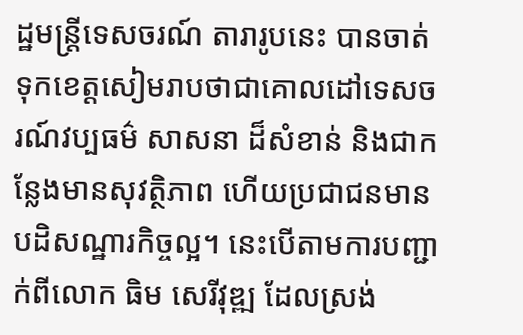ដ្ឋមន្រ្តីទេសចរណ៍ តារារូបនេះ បានចាត់ទុកខេត្តសៀមរាបថាជាគោលដៅទេសចរណ៍វប្បធម៌ សាសនា ដ៏សំខាន់ និងជាកន្លែងមានសុវត្ថិភាព ហើយប្រជាជនមានបដិសណ្ឋារកិច្ចល្អ។ នេះបើតាមការបញ្ជាក់ពីលោក ធិម សេរីវុឌ្ឍ ដែលស្រង់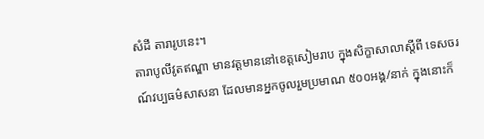សំដី តារារូបនេះ។
តារាបូលីវូតឥណ្ឌា មានវត្តមាននៅខេត្តសៀមរាប ក្នុងសិក្ខាសាលាស្តីពី ទេសចរណ៍វប្បធម៌សាសនា ដែលមានអ្នកចូលរួមប្រមាណ ៥០០អង្គ/នាក់ ក្នុងនោះក៏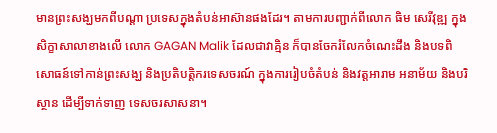មានព្រះសង្ឃមកពីបណ្ដា ប្រទេសក្នុងតំបន់អាស៊ានផងដែរ។ តាមការបញ្ជាក់ពីលោក ធិម សេរីវុឌ្ឍ ក្នុងសិក្ខាសាលាខាងលើ លោក GAGAN Malik ដែលជាវាគ្មិន ក៏បានចែករំលែកចំណេះដឹង និងបទពិសោធន៍ទៅកាន់ព្រះសង្ឃ និងប្រតិបត្តិករទេសចរណ៍ ក្នុងការរៀបចំតំបន់ និងវត្តអារាម អនាម័យ និងបរិស្ថាន ដើម្បីទាក់ទាញ ទេសចរសាសនា។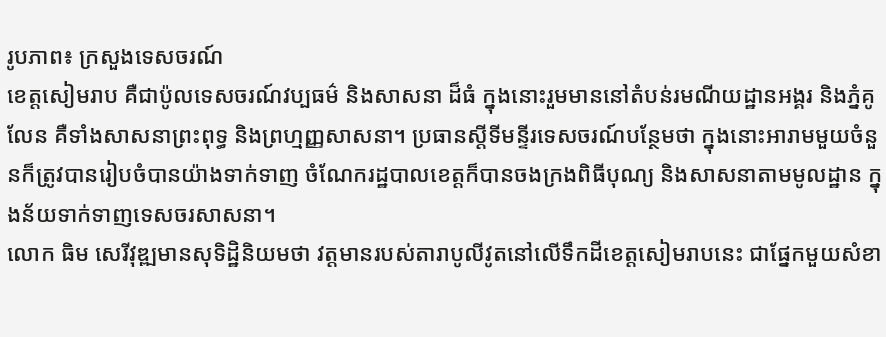រូបភាព៖ ក្រសួងទេសចរណ៍
ខេត្តសៀមរាប គឺជាប៉ូលទេសចរណ៍វប្បធម៌ និងសាសនា ដ៏ធំ ក្នុងនោះរួមមាននៅតំបន់រមណីយដ្ឋានអង្គរ និងភ្នំគូលែន គឺទាំងសាសនាព្រះពុទ្ធ និងព្រហ្មញ្ញសាសនា។ ប្រធានស្តីទីមន្ទីរទេសចរណ៍បន្ថែមថា ក្នុងនោះអារាមមួយចំនួនក៏ត្រូវបានរៀបចំបានយ៉ាងទាក់ទាញ ចំណែករដ្ឋបាលខេត្តក៏បានចងក្រងពិធីបុណ្យ និងសាសនាតាមមូលដ្ឋាន ក្នុងន័យទាក់ទាញទេសចរសាសនា។
លោក ធិម សេរីវុឌ្ឍមានសុទិដ្ឋិនិយមថា វត្តមានរបស់តារាបូលីវូតនៅលើទឹកដីខេត្តសៀមរាបនេះ ជាផ្នែកមួយសំខា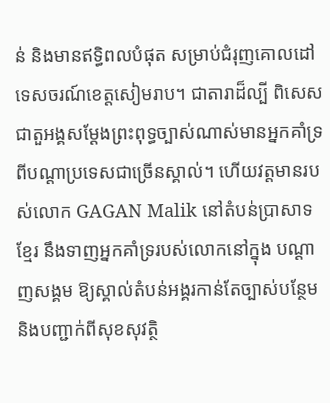ន់ និងមានឥទ្ធិពលបំផុត សម្រាប់ជំរុញគោលដៅទេសចរណ៍ខេត្តសៀមរាប។ ជាតារាដ៏ល្បី ពិសេសជាតួអង្គសម្ដែងព្រះពុទ្ធច្បាស់ណាស់មានអ្នកគាំទ្រពីបណ្ដាប្រទេសជាច្រើនស្គាល់។ ហើយវត្តមានរបស់លោក GAGAN Malik នៅតំបន់ប្រាសាទខ្មែរ នឹងទាញអ្នកគាំទ្ររបស់លោកនៅក្នុង បណ្ដាញសង្គម ឱ្យស្គាល់តំបន់អង្គរកាន់តែច្បាស់បន្ថែម និងបញ្ជាក់ពីសុខសុវត្ថិ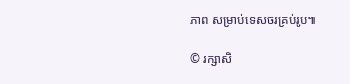ភាព សម្រាប់ទេសចរគ្រប់រូប៕

© រក្សាសិ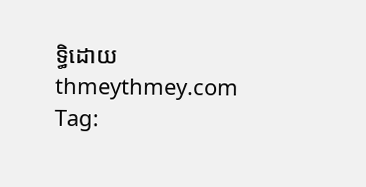ទ្ធិដោយ thmeythmey.com
Tag: